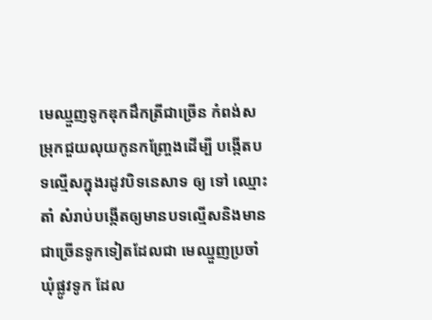មេឈ្មួញទូកឌុកដឹកត្រីជាច្រើន កំពង់សម្រុកជួយលុយកូនកញ្ច្រែងដើម្បី បង្កើតបទល្មើសក្នុងរដូវបិទនេសាទ ឲ្យ ទៅ ឈ្មោះតាំ សំរាប់បង្កើតឲ្យមានបទល្មើសនិងមាន ជាច្រើនទូកទៀតដែលជា មេឈ្មួញប្រចាំឃុំផ្លូវទូក ដែល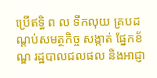ប្រើឥទ្ធិ ព ល ទឹកលុយ គ្របដណ្ដប់សមត្ថកិច្ច សង្កាត់ ផ្នែកខ័ណ្ឌ រដ្ឋបាលជលផល និងអាជ្ញា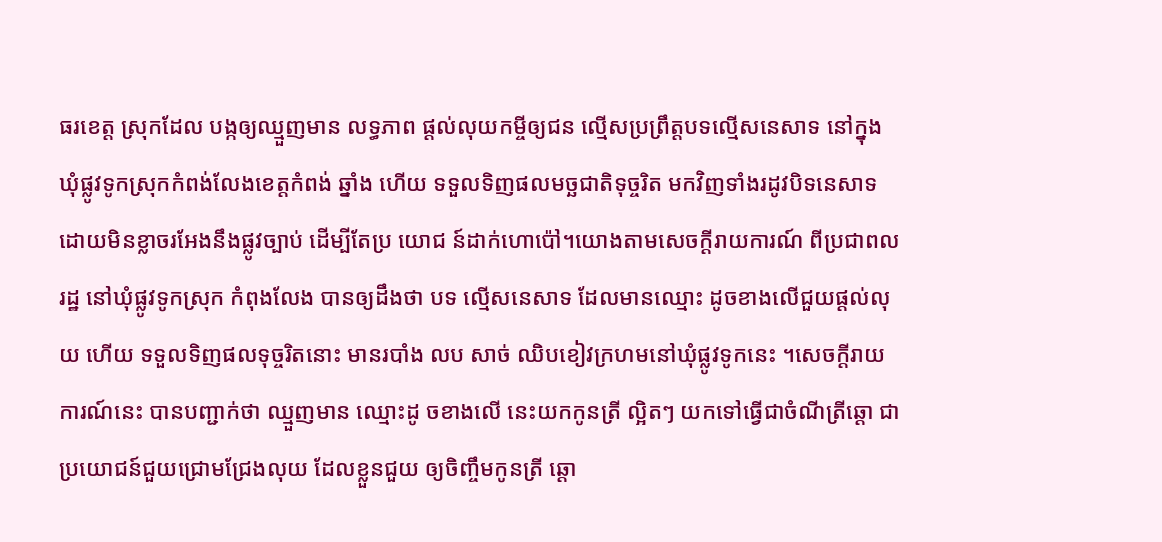ធរខេត្ត ស្រុកដែល បង្កឲ្យឈ្មួញមាន លទ្ធភាព ផ្ដល់លុយកម្ចីឲ្យជន ល្មើសប្រព្រឹត្តបទល្មើសនេសាទ នៅក្នុងឃុំផ្លូវទូកស្រុកកំពង់លែងខេត្តកំពង់ ឆ្នាំង ហើយ ទទួលទិញផលមច្ឆជាតិទុច្ចរិត មកវិញទាំងរដូវបិទនេសាទ ដោយមិនខ្លាចរអែងនឹងផ្លូវច្បាប់ ដើម្បីតែប្រ យោជ ន៍ដាក់ហោប៉ៅ។យោងតាមសេចក្ដីរាយការណ៍ ពីប្រជាពលរដ្ឋ នៅឃុំផ្លូវទូកស្រុក កំពុងលែង បានឲ្យដឹងថា បទ ល្មើសនេសាទ ដែលមានឈ្មោះ ដូចខាងលើជួយផ្ដល់លុយ ហើយ ទទួលទិញផលទុច្ចរិតនោះ មានរបាំង លប សាច់ ឈិបខៀវក្រហមនៅឃុំផ្លូវទូកនេះ ។សេចក្ដីរាយការណ៍នេះ បានបញ្ជាក់ថា ឈ្មួញមាន ឈ្មោះដូ ចខាងលើ នេះយកកូនត្រី ល្អិតៗ យកទៅធ្វើជាចំណីត្រីឆ្ដោ ជាប្រយោជន៍ជួយជ្រោមជ្រែងលុយ ដែលខ្លួនជួយ ឲ្យចិញ្ចឹមកូនត្រី ឆ្ដោ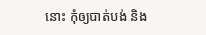នោះ កុំឲ្យបាត់បង់ និង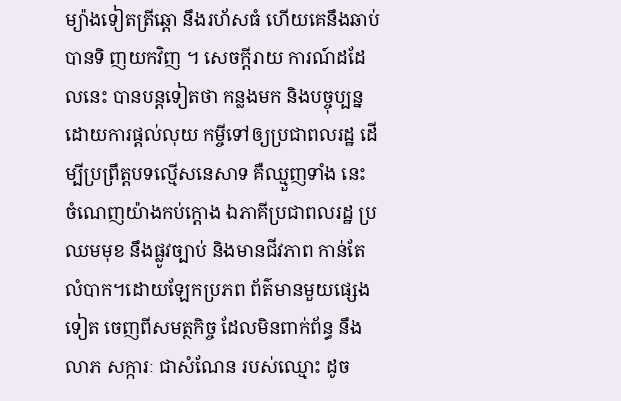ម្យ៉ាងទៀតត្រីឆ្ដោ នឹងរហ័សធំ ហើយគេនឹងឆាប់បានទិ ញយកវិញ ។ សេចក្ដីរាយ ការណ៍ដដែលនេះ បានបន្តទៀតថា កន្លងមក និងបច្ចុប្បន្ន ដោយការផ្ដល់លុយ កម្ចីទៅឲ្យប្រជាពលរដ្ឋ ដើម្បីប្រព្រឹត្តបទល្មើសនេសាទ គឺឈ្មួញទាំង នេះ ចំណេញយ៉ាងកប់ក្ដោង ឯភាគីប្រជាពលរដ្ឋ ប្រឈមមុខ នឹងផ្លូវច្បាប់ និងមានជីវភាព កាន់តែលំបាក។ដោយឡែកប្រភព ព័ត៌មានមួយផ្សេងទៀត ចេញពីសមត្ថកិច្ច ដែលមិនពាក់ព័ន្ធ នឹងលាភ សក្ការៈ ជាសំណែន របស់ឈ្មោះ ដូច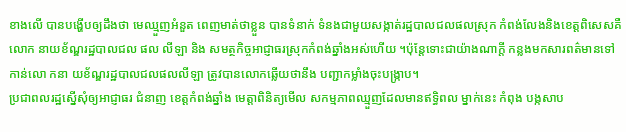ខាងលើ បានបង្ហើបឲ្យដឹងថា មេឈ្មួញអំនួត ពេញមាត់ថាខ្លួន បានទំនាក់ ទំនងជាមួយសង្កាត់រដ្ឋបាលជលផលស្រុក កំពង់លែងនិងខេត្តពិសេសគឺលោក នាយខ័ណ្ឌរដ្ឋបាលជល ផល លីឡា និង សមត្ថកិច្ចអាជ្ញាធរស្រុកកំពង់ឆ្នាំងអស់ហើយ ។ប៉ុន្តែទោះជាយ៉ាងណាក្ដី កន្លងមកសារពត៌មានទៅ កាន់លោ កនា យខ័ណ្ឌរដ្ឋបាលជលផលលីឡា ត្រូវបានលោកឆ្លើយថានឹង បញ្ជាកម្លាំងចុះបង្រ្កាប។
ប្រជាពលរដ្ឋស្នើសុំឲ្យអាជ្ញាធរ ជំនាញ ខេត្តកំពង់ឆ្នាំង មេត្តាពិនិត្យមើល សកម្មភាពឈ្មួញដែលមានឥទ្ធិពល ម្នាក់នេះ កំពុង បង្កសាប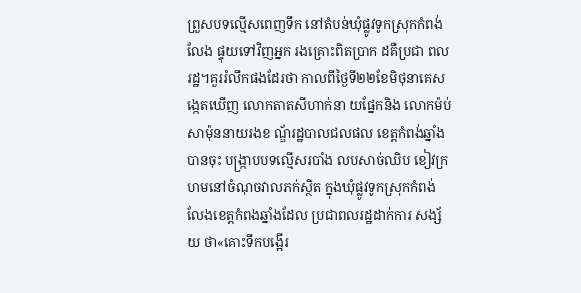ព្រួសបទល្មើសពេញទឹក នៅតំបន់ឃុំផ្លូវទូកស្រុកកំពង់លែង ផ្ទុយទៅវិញអ្នក រងគ្រោះពិតប្រាក ដគឺប្រជា ពលរដ្ឋ។គួររំលឹកផងដែរថា កាលពីថៃ្ងទី២២ខែមិថុនាគេសង្កេតឃើញ លោកតាតសីហាក់នា យផ្នែកនិង លោកម៉ប់ សាម៉ុននាយរងខ ណ្ឌ័រដ្ឋបាលជលផល ខេត្តកំពង់ឆ្នាំងបានចុះ បង្ក្រាបបទល្មើសរបាំង លបសាច់ឈិប ខៀវក្រ ហមនៅចំណុចវាលភក់ស្ថិត ក្នុងឃុំផ្លូវទូកស្រុកកំពង់ លែងខេត្តកំពងឆ្នាំងដែល ប្រជាពលរដ្ឋដាក់ការ សង្ស័យ ថា«គោះទឹកបង្អើរ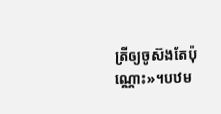ត្រីឲ្យចូស៊ងតែប៉ុណ្ណោះ»។បឋម